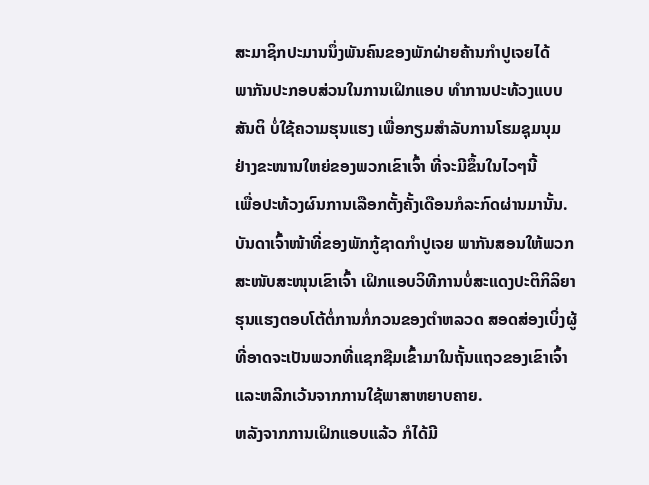ສະມາຊິກປະມານນຶ່ງພັນຄົນຂອງພັກຝ່າຍຄ້ານກໍາປູເຈຍໄດ້
ພາກັນປະກອບສ່ວນໃນການເຝິກແອບ ທໍາການປະທ້ວງແບບ
ສັນຕິ ບໍ່ໃຊ້ຄວາມຮຸນແຮງ ເພື່ອກຽມສໍາລັບການໂຮມຊຸມນຸມ
ຢ່າງຂະໜານໃຫຍ່ຂອງພວກເຂົາເຈົ້າ ທີ່ຈະມີຂຶ້ນໃນໄວໆນີ້
ເພື່ອປະທ້ວງຜົນການເລືອກຕັ້ງຄັ້ງເດືອນກໍລະກົດຜ່ານມານັ້ນ.
ບັນດາເຈົ້າໜ້າທີ່ຂອງພັກກູ້ຊາດກໍາປູເຈຍ ພາກັນສອນໃຫ້ພວກ
ສະໜັບສະໜຸນເຂົາເຈົ້າ ເຝິກແອບວິທີການບໍ່ສະແດງປະຕິກິລິຍາ
ຮຸນແຮງຕອບໂຕ້ຕໍ່ການກໍ່ກວນຂອງຕໍາຫລວດ ສອດສ່ອງເບິ່ງຜູ້
ທີ່ອາດຈະເປັນພວກທີ່ແຊກຊືມເຂົ້າມາໃນຖັ້ນແຖວຂອງເຂົາເຈົ້າ
ແລະຫລີກເວ້ນຈາກການໃຊ້ພາສາຫຍາບຄາຍ.
ຫລັງຈາກການເຝິກແອບແລ້ວ ກໍໄດ້ມີ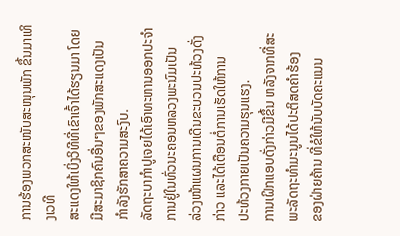ການຮ້ອງພວກສະໜັບສະໜຸນພັກ ຂຶ້ນມາເທິງເວທີ
ສະແດງໃຫ້ເບິ່ງວິທີທີ່ເຂົາເຈົ້າໄດ້ຮຽນມາ ໂດຍມີສະມາຊິກຄົນອື່ນໆຂອງພັກສະແດງເປັນ
ກໍາລັງຮັກສາຄວາມສະງົບ.
ລັດຖະບາກໍາປູເຈຍໄດ້ເອົາທະຫານອອກປະຈໍາການຢູ່ໃນທົ່ວນະຄອນຫລວງພະນົມເປັນ
ລ່ວງໜ້າແຜນການເດີນຂະບວນປະທ້ວງດັ່ງກ່າວ ແລະໄດ້ເຕືອນຕໍ່ການເຮັດໃຫ້ການ
ປະທ້ວງກາຍເປັນຄວາມຮຸນແຮງ.
ການເຝິກແອບດັ່ງກ່າວມີຂຶ້ນ ຫລັງຈາກທີ່ສະພະລັດຖະທໍາມະນູນໄດ້ປະຕິສດຄໍາຮ້ອງ
ຂອງຝ່າຍຄ້ານ ທີ່ຂໍໃຫ້ນັບບັດຄະແນນ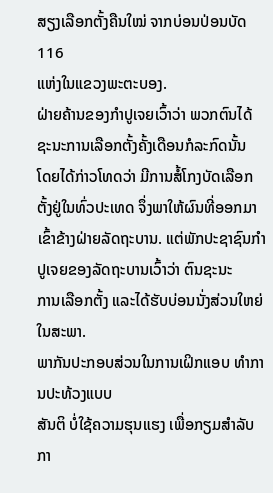ສຽງເລືອກຕັ້ງຄືນໃໝ່ ຈາກບ່ອນປ່ອນບັດ 116
ແຫ່ງໃນແຂວງພະຕະບອງ.
ຝ່າຍຄ້ານຂອງກໍາປູເຈຍເວົ້າວ່າ ພວກຕົນໄດ້ຊະນະການເລືອກຕັ້ງຄັ້ງເດືອນກໍລະກົດນັ້ນ
ໂດຍໄດ້ກ່າວໂທດວ່າ ມີການສໍ້ໂກງບັດເລືອກຕັ້ງຢູ່ໃນທົ່ວປະເທດ ຈຶ່ງພາໃຫ້ຜົນທີ່ອອກມາ
ເຂົ້າຂ້າງຝ່າຍລັດຖະບານ. ແຕ່ພັກປະຊາຊົນກໍາປູເຈຍຂອງລັດຖະບານເວົ້າວ່າ ຕົນຊະນະ
ການເລືອກຕັ້ງ ແລະໄດ້ຮັບບ່ອນນັ່ງສ່ວນໃຫຍ່ໃນສະພາ.
ພາກັນປະກອບສ່ວນໃນການເຝິກແອບ ທໍາການປະທ້ວງແບບ
ສັນຕິ ບໍ່ໃຊ້ຄວາມຮຸນແຮງ ເພື່ອກຽມສໍາລັບກາ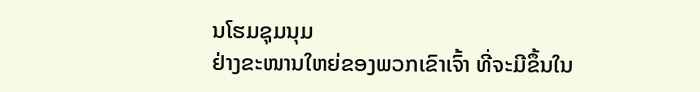ນໂຮມຊຸມນຸມ
ຢ່າງຂະໜານໃຫຍ່ຂອງພວກເຂົາເຈົ້າ ທີ່ຈະມີຂຶ້ນໃນ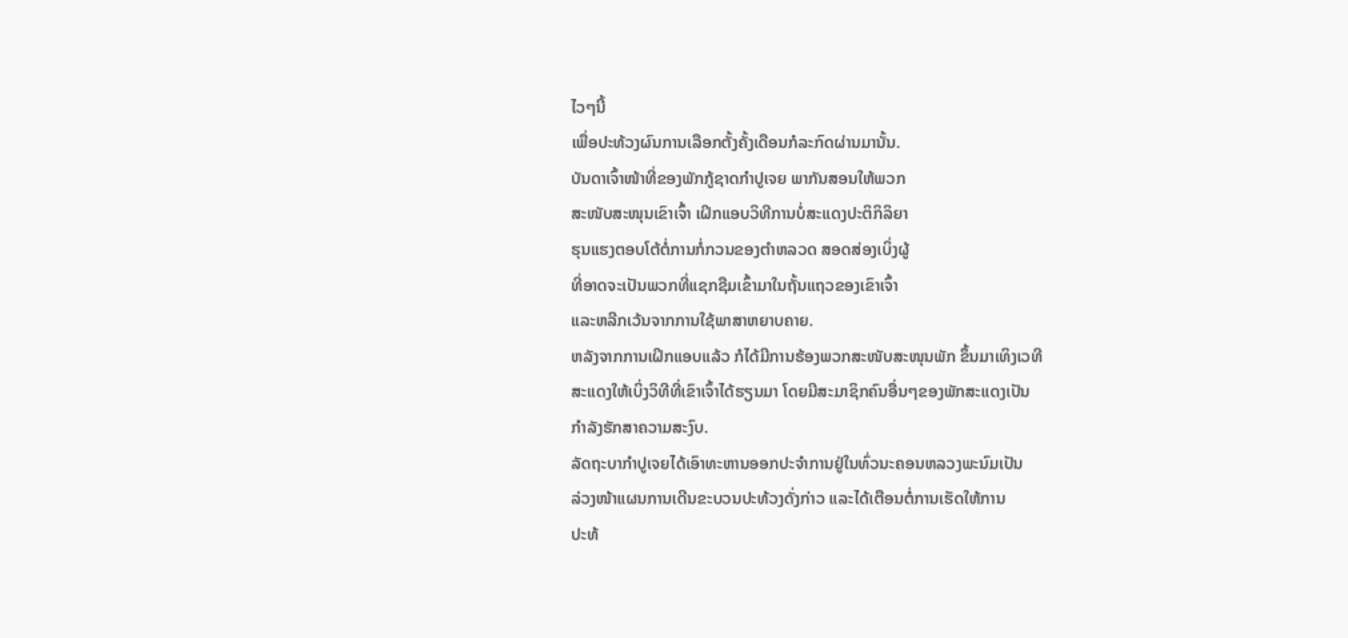ໄວໆນີ້
ເພື່ອປະທ້ວງຜົນການເລືອກຕັ້ງຄັ້ງເດືອນກໍລະກົດຜ່ານມານັ້ນ.
ບັນດາເຈົ້າໜ້າທີ່ຂອງພັກກູ້ຊາດກໍາປູເຈຍ ພາກັນສອນໃຫ້ພວກ
ສະໜັບສະໜຸນເຂົາເຈົ້າ ເຝິກແອບວິທີການບໍ່ສະແດງປະຕິກິລິຍາ
ຮຸນແຮງຕອບໂຕ້ຕໍ່ການກໍ່ກວນຂອງຕໍາຫລວດ ສອດສ່ອງເບິ່ງຜູ້
ທີ່ອາດຈະເປັນພວກທີ່ແຊກຊືມເຂົ້າມາໃນຖັ້ນແຖວຂອງເຂົາເຈົ້າ
ແລະຫລີກເວ້ນຈາກການໃຊ້ພາສາຫຍາບຄາຍ.
ຫລັງຈາກການເຝິກແອບແລ້ວ ກໍໄດ້ມີການຮ້ອງພວກສະໜັບສະໜຸນພັກ ຂຶ້ນມາເທິງເວທີ
ສະແດງໃຫ້ເບິ່ງວິທີທີ່ເຂົາເຈົ້າໄດ້ຮຽນມາ ໂດຍມີສະມາຊິກຄົນອື່ນໆຂອງພັກສະແດງເປັນ
ກໍາລັງຮັກສາຄວາມສະງົບ.
ລັດຖະບາກໍາປູເຈຍໄດ້ເອົາທະຫານອອກປະຈໍາການຢູ່ໃນທົ່ວນະຄອນຫລວງພະນົມເປັນ
ລ່ວງໜ້າແຜນການເດີນຂະບວນປະທ້ວງດັ່ງກ່າວ ແລະໄດ້ເຕືອນຕໍ່ການເຮັດໃຫ້ການ
ປະທ້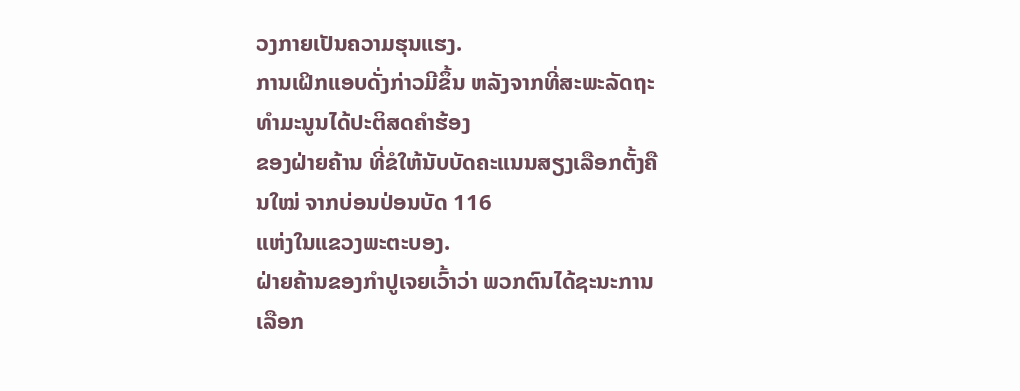ວງກາຍເປັນຄວາມຮຸນແຮງ.
ການເຝິກແອບດັ່ງກ່າວມີຂຶ້ນ ຫລັງຈາກທີ່ສະພະລັດຖະທໍາມະນູນໄດ້ປະຕິສດຄໍາຮ້ອງ
ຂອງຝ່າຍຄ້ານ ທີ່ຂໍໃຫ້ນັບບັດຄະແນນສຽງເລືອກຕັ້ງຄືນໃໝ່ ຈາກບ່ອນປ່ອນບັດ 116
ແຫ່ງໃນແຂວງພະຕະບອງ.
ຝ່າຍຄ້ານຂອງກໍາປູເຈຍເວົ້າວ່າ ພວກຕົນໄດ້ຊະນະການເລືອກ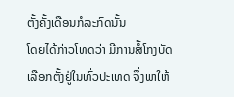ຕັ້ງຄັ້ງເດືອນກໍລະກົດນັ້ນ
ໂດຍໄດ້ກ່າວໂທດວ່າ ມີການສໍ້ໂກງບັດເລືອກຕັ້ງຢູ່ໃນທົ່ວປະເທດ ຈຶ່ງພາໃຫ້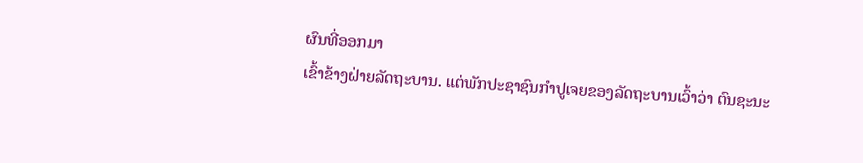ຜົນທີ່ອອກມາ
ເຂົ້າຂ້າງຝ່າຍລັດຖະບານ. ແຕ່ພັກປະຊາຊົນກໍາປູເຈຍຂອງລັດຖະບານເວົ້າວ່າ ຕົນຊະນະ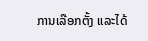ການເລືອກຕັ້ງ ແລະໄດ້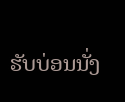ຮັບບ່ອນນັ່ງ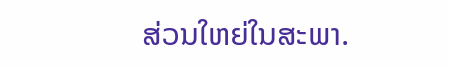ສ່ວນໃຫຍ່ໃນສະພາ.